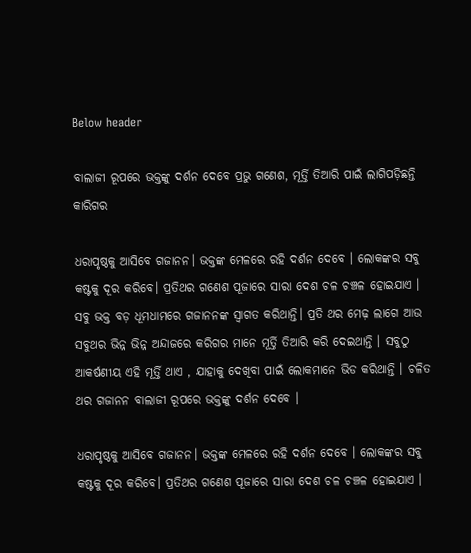Below header

ବାଲାଜୀ ରୂପରେ ଭକ୍ତଙ୍କୁ ଦର୍ଶନ ଦେବେ ପ୍ରଭୁ ଗଣେଶ, ମୂର୍ତ୍ତି ତିଆରି ପାଇଁ ଲାଗିପଡ଼ିଛନ୍ତି କାରିଗର

ଧରାପୃଷ୍ଠକୁ ଆସିବେ ଗଜାନନ। ଭକ୍ତଙ୍କ ମେଳରେ ରହି ଦର୍ଶନ ଦେବେ । ଲୋକଙ୍କର ସବୁ କଷ୍ଟକୁ ଦୂର କରିବେ। ପ୍ରତିଥର ଗଣେଶ ପୂଜାରେ ସାରା ଦେଶ ଚଳ ଚଞ୍ଚଳ ହୋଇଯାଏ । ସବୁ ଭକ୍ତ ବଡ଼ ଧୂମଧାମରେ ଗଜାନନଙ୍କ ସ୍ୱାଗତ କରିଥାନ୍ତି। ପ୍ରତି ଥର ମେଢ଼ ଲାଗେ ଆଉ ସବୁଥର ଭିନ୍ନ ଭିନ୍ନ ଅନ୍ଦାଜରେ କରିଗର ମାନେ ମୂର୍ତ୍ତି ତିଆରି କରି ଦେଇଥାନ୍ତି । ସବୁଠୁ ଆକର୍ଷଣୀୟ ଏହି ମୂର୍ତ୍ତି ଥାଏ , ଯାହାକୁ ଦେଖିବା ପାଇଁ ଲୋକମାନେ ଭିଡ କରିଥାନ୍ତି । ଚଳିତ ଥର ଗଜାନନ ବାଲାଜୀ ରୂପରେ ଭକ୍ତଙ୍କୁ ଦର୍ଶନ ଦେବେ ।

ଧରାପୃଷ୍ଠକୁ ଆସିବେ ଗଜାନନ। ଭକ୍ତଙ୍କ ମେଳରେ ରହି ଦର୍ଶନ ଦେବେ । ଲୋକଙ୍କର ସବୁ କଷ୍ଟକୁ ଦୂର କରିବେ। ପ୍ରତିଥର ଗଣେଶ ପୂଜାରେ ସାରା ଦେଶ ଚଳ ଚଞ୍ଚଳ ହୋଇଯାଏ ।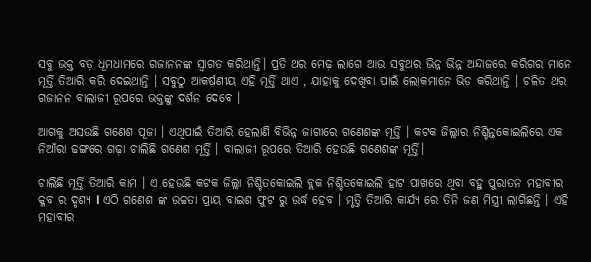ସବୁ ଭକ୍ତ ବଡ଼ ଧୂମଧାମରେ ଗଜାନନଙ୍କ ସ୍ୱାଗତ କରିଥାନ୍ତି। ପ୍ରତି ଥର ମେଢ଼ ଲାଗେ ଆଉ ସବୁଥର ଭିନ୍ନ ଭିନ୍ନ ଅନ୍ଦାଜରେ କରିଗର ମାନେ ମୂର୍ତ୍ତି ତିଆରି କରି ଦେଇଥାନ୍ତି । ସବୁଠୁ ଆକର୍ଷଣୀୟ ଏହି ମୂର୍ତ୍ତି ଥାଏ , ଯାହାକୁ ଦେଖିବା ପାଇଁ ଲୋକମାନେ ଭିଡ କରିଥାନ୍ତି । ଚଳିତ ଥର ଗଜାନନ ବାଲାଜୀ ରୂପରେ ଭକ୍ତଙ୍କୁ ଦର୍ଶନ ଦେବେ ।

ଆଗକୁ ଅସଉଛି ଗଣେଶ ପୂଜା । ଏଥିପାଇଁ ତିଆରି ହେଲାଣି ବିଭିନ୍ନ ଜାଗାରେ ଗଣେଶଙ୍କ ମୂର୍ତ୍ତି । କଟକ ଜିଲ୍ଲାର ନିଶ୍ଚିନ୍ତକୋଇଲିରେ ଏକ ନିଆଁରା ଢଙ୍ଗରେ ଗଢ଼ା ଚାଲିଛି ଗଣେଶ ମୂର୍ତ୍ତି । ବାଲାଜୀ ରୂପରେ ତିଆରି ହେଉଛି ଗଣେଶଙ୍କ ମୂର୍ତ୍ତି।

ଚାଲିଛି ମୂର୍ତ୍ତି ତିଆରି କାମ । ଏ ହେଉଛି କଟକ ଜିଲ୍ଲା ନିଶ୍ଚିତକୋଇଲି ବ୍ଲକ ନିଶ୍ଚିତକୋଇଲି ହାଟ ପାଖରେ ଥିବା ବହୁ ପୁରାତନ ମହାବୀର କ୍ଳବ ର ଦୃଶ୍ୟ l ଏଠି ଗଣେଶ ଙ୍କ ଉଚ୍ଚତା ପ୍ରାୟ ବାଇଶ ଫୁଟ ରୁ ଉର୍ଦ୍ଧ ହେବ । ମୃତ୍ତି ତିଆରି କାର୍ଯ୍ୟ ରେ ତିନି ଜଣ ମିସ୍ତ୍ରୀ ଲାଗିଛନ୍ତି । ଏହି ମହାବୀର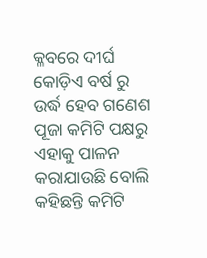କ୍ଳବରେ ଦୀର୍ଘ କୋଡ଼ିଏ ବର୍ଷ ରୁ ଉର୍ଦ୍ଧ ହେବ ଗଣେଶ ପୂଜା କମିଟି ପକ୍ଷରୁ ଏହାକୁ ପାଳନ କରାଯାଉଛି ବୋଲି କହିଛନ୍ତି କମିଟି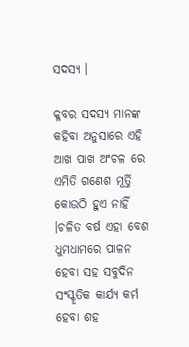ସଦସ୍ୟ ।

କ୍ଳବର ସଦସ୍ୟ ମାନଙ୍କ କହିବା ଅନୁସାରେ ଏହି ଆଖ ପାଖ ଅଂଚଳ ରେ ଏମିତି ଗଣେଶ ମୂର୍ତ୍ତି କୋଉଠି ହୁଏ ନାହିଁ ।ଚଳିତ ବର୍ଷ ଏହା ବେଶ ଧୁମଧାମରେ ପାଳନ ହେବା ସହ ସବୁଦିନ ସଂସ୍କୃତିକ କାର୍ଯ୍ୟ କର୍ମ ହେବା ଶହ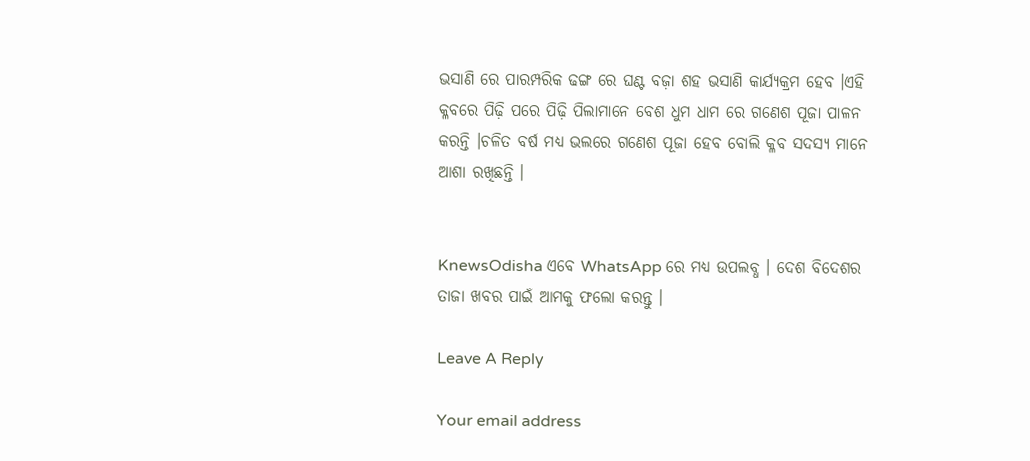ଭସାଣି ରେ ପାରମ୍ପରିକ ଢଙ୍ଗ ରେ ଘଣ୍ଟ ବଜ଼ା ଶହ ଭସାଣି କାର୍ଯ୍ୟକ୍ରମ ହେବ ।ଏହି କ୍ଳବରେ ପିଢ଼ି ପରେ ପିଢ଼ି ପିଲାମାନେ ବେଶ ଧୁମ ଧାମ ରେ ଗଣେଶ ପୂଜା ପାଳନ କରନ୍ତି ।ଚଳିତ ବର୍ଷ ମଧ୍ୟ ଭଲରେ ଗଣେଶ ପୂଜା ହେବ ବୋଲି କ୍ଳବ ସଦସ୍ୟ ମାନେ ଆଶା ରଖିଛନ୍ତି ।


KnewsOdisha ଏବେ WhatsApp ରେ ମଧ୍ୟ ଉପଲବ୍ଧ । ଦେଶ ବିଦେଶର ତାଜା ଖବର ପାଇଁ ଆମକୁ ଫଲୋ କରନ୍ତୁ ।

Leave A Reply

Your email address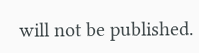will not be published.